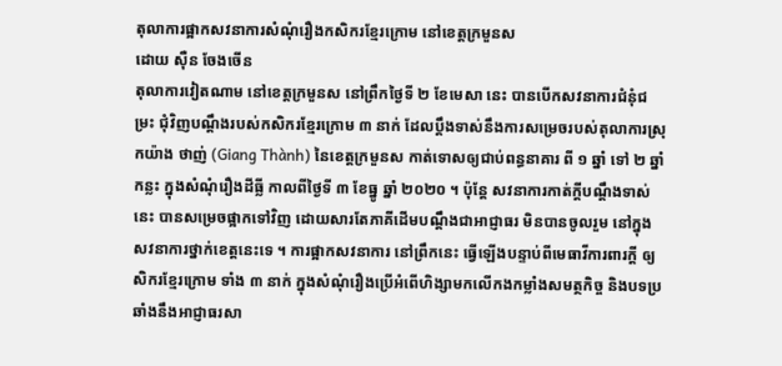តុលាការផ្អាកសវនាការសំណុំរឿងកសិករខ្មែរក្រោម នៅខេត្តក្រមួនស
ដោយ ស៊ឺន ចែងចើន
តុលាការវៀតណាម នៅខេត្តក្រមួនស នៅព្រឹកថ្ងៃទី ២ ខែមេសា នេះ បានបើកសវនាការជំនុំជម្រះ ជុំវិញបណ្ដឹងរបស់កសិករខ្មែរក្រោម ៣ នាក់ ដែលប្ដឹងទាស់នឹងការសម្រេចរបស់តុលាការស្រុកយ៉ាង ថាញ់ (Giang Thành) នៃខេត្តក្រមួនស កាត់ទោសឲ្យជាប់ពន្ធនាគារ ពី ១ ឆ្នាំ ទៅ ២ ឆ្នាំកន្លះ ក្នុងសំណុំរឿងដីធ្លី កាលពីថ្ងៃទី ៣ ខែធ្នូ ឆ្នាំ ២០២០ ។ ប៉ុន្តែ សវនាការកាត់ក្តីបណ្តឹងទាស់នេះ បានសម្រេចផ្អាកទៅវិញ ដោយសារតែភាគីដើមបណ្តឹងជាអាជ្ញាធរ មិនបានចូលរួម នៅក្នុងសវនាការថ្នាក់ខេត្តនេះទេ ។ ការផ្អាកសវនាការ នៅព្រឹកនេះ ធ្វើឡើងបន្ទាប់ពីមេធាវីការពារក្ដី ឲ្យសិករខ្មែរក្រោម ទាំង ៣ នាក់ ក្នុងសំណុំរឿងប្រើអំពើហិង្សាមកលើកងកម្លាំងសមត្ថកិច្ច និងបទប្រឆាំងនឹងអាជ្ញាធរសា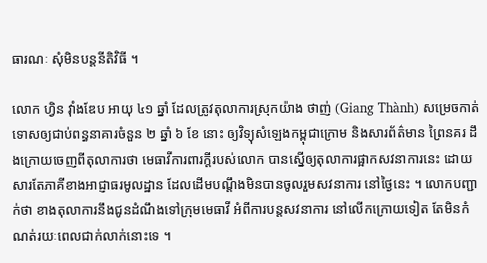ធារណៈ សុំមិនបន្តនីតិវិធី ។

លោក ហ្វិន វ៉ាំងឌែប អាយុ ៤១ ឆ្នាំ ដែលត្រូវតុលាការស្រុកយ៉ាង ថាញ់ (Giang Thành) សម្រេចកាត់ទោសឲ្យជាប់ពន្ធនាគារចំនួន ២ ឆ្នាំ ៦ ខែ នោះ ឲ្យវិទ្យុសំឡេងកម្ពុជាក្រោម និងសារព័ត៌មាន ព្រៃនគរ ដឹងក្រោយចេញពីតុលាការថា មេធាវីការពារក្ដីរបស់លោក បានស្នើឲ្យតុលាការផ្អាកសវនាការនេះ ដោយសារតែភាគីខាងអាជ្ញាធរមូលដ្ឋាន ដែលដើមបណ្តឹងមិនបានចូលរួមសវនាការ នៅថ្ងៃនេះ ។ លោកបញ្ជាក់ថា ខាងតុលាការនឹងជូនដំណឹងទៅក្រុមមេធាវី អំពីការបន្តសវនាការ នៅលើកក្រោយទៀត តែមិនកំណត់រយៈពេលជាក់លាក់នោះទេ ។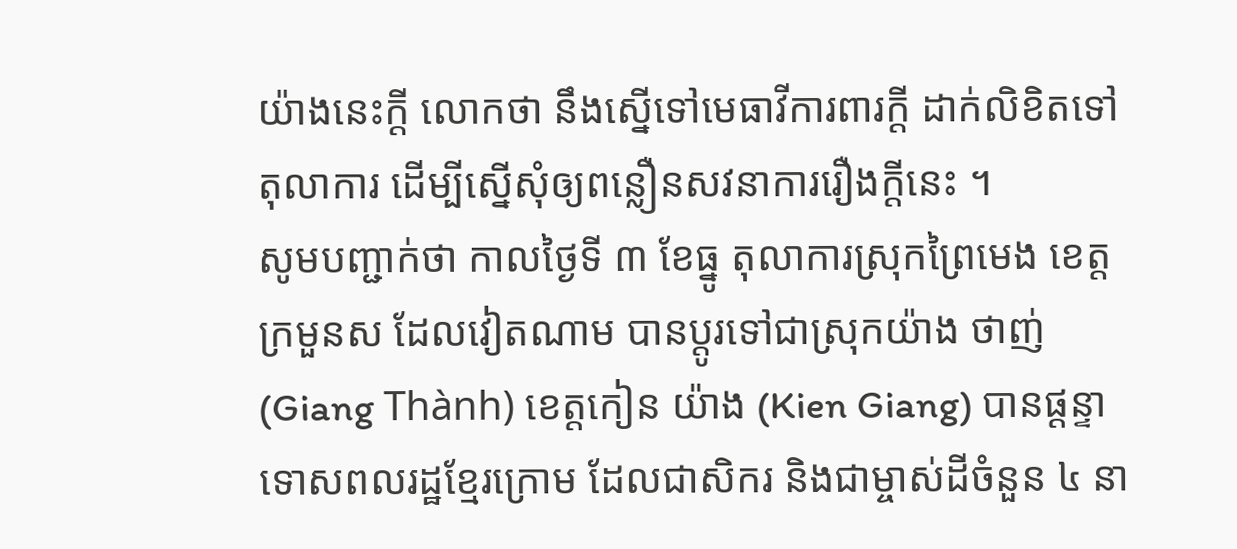យ៉ាងនេះក្តី លោកថា នឹងស្នើទៅមេធាវីការពារក្ដី ដាក់លិខិតទៅតុលាការ ដើម្បីស្នើសុំឲ្យពន្លឿនសវនាការរឿងក្ដីនេះ ។
សូមបញ្ជាក់ថា កាលថ្ងៃទី ៣ ខែធ្នូ តុលាការស្រុកព្រៃមេង ខេត្តក្រមួនស ដែលវៀតណាម បានប្តូរទៅជាស្រុកយ៉ាង ថាញ់ (Giang Thành) ខេត្តកៀន យ៉ាង (Kien Giang) បានផ្ដន្ទាទោសពលរដ្ឋខ្មែរក្រោម ដែលជាសិករ និងជាម្ចាស់ដីចំនួន ៤ នា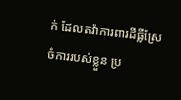ក់ ដែលតវ៉ាការពារដីធ្លីស្រែចំការរបស់ខ្លួន ប្រ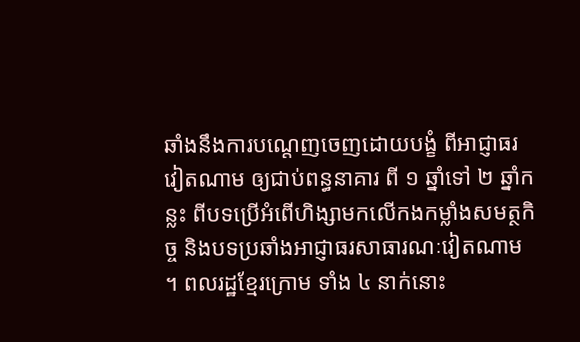ឆាំងនឹងការបណ្តេញចេញដោយបង្ខំ ពីអាជ្ញាធរវៀតណាម ឲ្យជាប់ពន្ធនាគារ ពី ១ ឆ្នាំទៅ ២ ឆ្នាំកន្លះ ពីបទប្រើអំពើហិង្សាមកលើកងកម្លាំងសមត្ថកិច្ច និងបទប្រឆាំងអាជ្ញាធរសាធារណៈវៀតណាម ។ ពលរដ្ឋខ្មែរក្រោម ទាំង ៤ នាក់នោះ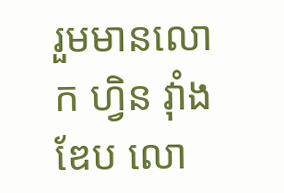រួមមានលោក ហ្វិន វ៉ាំងឌែប លោ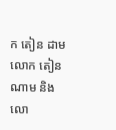ក តៀន ដាម លោក តៀន ណាម និងលោ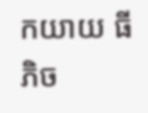កយាយ ធី ភិច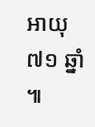អាយុ ៧១ ឆ្នាំ ៕